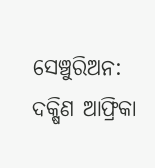ସେଞ୍ଚୁରିଅନ: ଦକ୍ଷିଣ ଆଫ୍ରିକା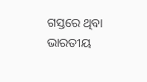ଗସ୍ତରେ ଥିବା ଭାରତୀୟ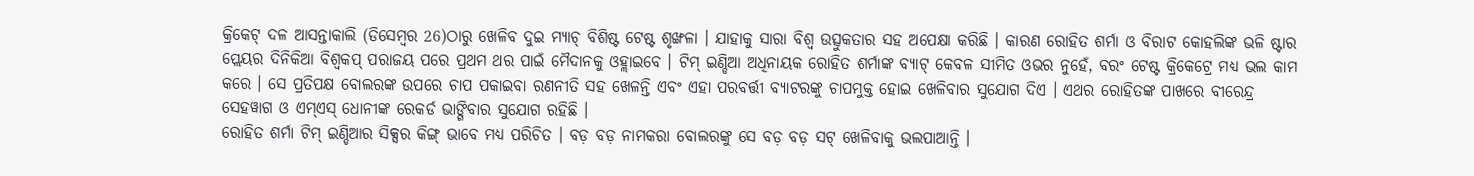କ୍ରିକେଟ୍ ଦଳ ଆସନ୍ତାକାଲି (ଡିସେମ୍ବର 26)ଠାରୁ ଖେଳିବ ଦୁଇ ମ୍ୟାଚ୍ ବିଶିଷ୍ଟ ଟେଷ୍ଟ ଶୃଙ୍ଖଳା । ଯାହାକୁ ସାରା ବିଶ୍ବ ଉତ୍ସୁକତାର ସହ ଅପେକ୍ଷା କରିଛି । କାରଣ ରୋହିତ ଶର୍ମା ଓ ବିରାଟ କୋହଲିଙ୍କ ଭଳି ଷ୍ଟାର ପ୍ଲେୟର ଦିନିକିଆ ବିଶ୍ବକପ୍ ପରାଜୟ ପରେ ପ୍ରଥମ ଥର ପାଇଁ ମୈଦାନକୁ ଓହ୍ଲାଇବେ । ଟିମ୍ ଇଣ୍ଡିଆ ଅଧିନାୟକ ରୋହିତ ଶର୍ମାଙ୍କ ବ୍ୟାଟ୍ କେବଳ ସୀମିତ ଓଭର ନୁହେଁ, ବରଂ ଟେଷ୍ଟ କ୍ରିକେଟ୍ରେ ମଧ୍ୟ ଭଲ କାମ କରେ । ସେ ପ୍ରତିପକ୍ଷ ବୋଲରଙ୍କ ଉପରେ ଚାପ ପକାଇବା ରଣନୀତି ସହ ଖେଳନ୍ତି ଏବଂ ଏହା ପରବର୍ତ୍ତୀ ବ୍ୟାଟରଙ୍କୁ ଚାପମୁକ୍ତ ହୋଇ ଖେଳିବାର ସୁଯୋଗ ଦିଏ । ଏଥର ରୋହିତଙ୍କ ପାଖରେ ବୀରେନ୍ଦ୍ର ସେହୱାଗ ଓ ଏମ୍ଏସ୍ ଧୋନୀଙ୍କ ରେକର୍ଡ ଭାଙ୍ଗିବାର ସୁଯୋଗ ରହିଛି ।
ରୋହିତ ଶର୍ମା ଟିମ୍ ଇଣ୍ଡିଆର ସିକ୍ସର କିଙ୍ଗ୍ ଭାବେ ମଧ୍ୟ ପରିଚିତ । ବଡ଼ ବଡ଼ ନାମକରା ବୋଲରଙ୍କୁ ସେ ବଡ଼ ବଡ଼ ସଟ୍ ଖେଳିବାକୁ ଭଲପାଆନ୍ତି ।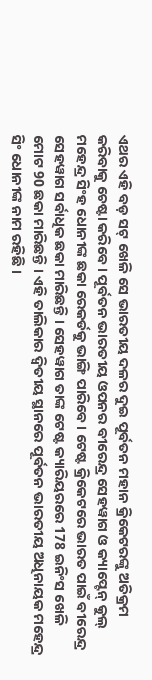ଏଥର ଏହି ବଡ଼ ସଟ୍ ଖେଳି ସେ ଭାରତୀୟ ଦଳର ଦୁଇ ପୂର୍ବତନ ମହାନ କ୍ରିକେଟରଙ୍କୁ ଅତିକ୍ରମ କରିବାକୁ ଚେଷ୍ଟା କରିବେ । ପୂର୍ବତନ ଭାରତୀୟ ଓପନର ବୀରେନ୍ଦ୍ର ସେହୱାଗ ଓ କ୍ୟାପ୍ଟେନ୍ କୁଲ୍ ମହେନ୍ଦ୍ର ସିଂହ ଧୋନୀଙ୍କ ଛକା ରେକର୍ଡକୁ ଭାଙ୍ଗି ପାରିବେ । ଟେଷ୍ଟ କ୍ରିକେଟରେ ଭାରତ ପାଇଁ ବୀରେନ୍ଦ୍ର ସେହୱାଗ ସର୍ବାଧିକ ଛକା ମାରିଛନ୍ତି । ସେହୱାଗ ତାଙ୍କ ଟେଷ୍ଟ କ୍ୟାରିୟରରେ 178 ଇନିଂସ ଖେଳି ମୋଟ 90 ଛକା ମାରିଛନ୍ତି । ଏହି ତାଲିକାର ଦ୍ବିତୀୟ ସ୍ଥାନରେ ପୂର୍ବତନ ଭାରତୀୟ ଅଧିନାୟକ ମହେନ୍ଦ୍ର ସିଂ ଧୋନୀଙ୍କ ନାମ ରହିଛି ।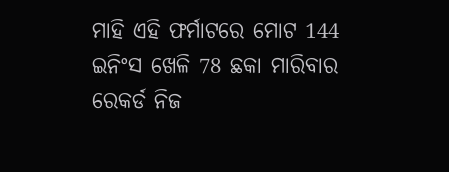ମାହି ଏହି ଫର୍ମାଟରେ ମୋଟ 144 ଇନିଂସ ଖେଳି 78 ଛକା ମାରିବାର ରେକର୍ଡ ନିଜ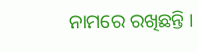ନାମରେ ରଖିଛନ୍ତି ।